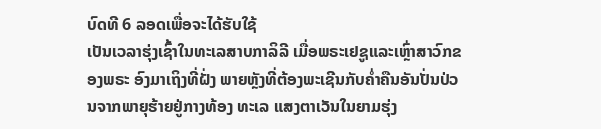ບົດທີ 6 ລອດເພື່ອຈະໄດ້ຮັບໃຊ້
ເປັນເວລາຮຸ່ງເຊົ້າໃນທະເລສາບກາລິລີ ເມື່ອພຣະເຢຊູແລະເຫຼົ່າສາວົກຂອງພຣະ ອົງມາເຖິງທີ່ຝັ່ງ ພາຍຫຼັງທີ່ຕ້ອງພະເຊີນກັບຄໍ່າຄືນອັນປັ່ນປ່ວນຈາກພາຍຸຮ້າຍຢູ່ກາງທ້ອງ ທະເລ ແສງຕາເວັນໃນຍາມຮຸ່ງ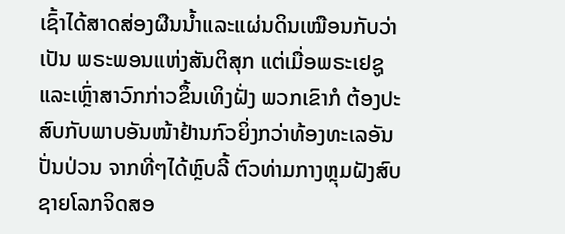ເຊົ້າໄດ້ສາດສ່ອງຜືນນໍ້າແລະແຜ່ນດິນເໝືອນກັບວ່າເປັນ ພຣະພອນແຫ່ງສັນຕິສຸກ ແຕ່ເມື່ອພຣະເຢຊູແລະເຫຼົ່າສາວົກກ່າວຂຶ້ນເທິງຝັ່ງ ພວກເຂົາກໍ ຕ້ອງປະສົບກັບພາບອັນໜ້າຢ້ານກົວຍິ່ງກວ່າທ້ອງທະເລອັນປັ່ນປ່ວນ ຈາກທີ່ໆໄດ້ຫຼົບລີ້ ຕົວທ່າມກາງຫຼຸມຝັງສົບ ຊາຍໂລກຈິດສອ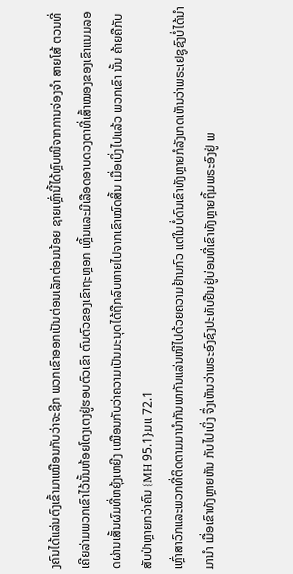ງຄົນໄດ້ແລ່ນຕົງເຂົ້າມາເໝືອນກັບວ່າຈະຊີກ ພວກເຂົາອອກເປັນຕ່ອນເລັກຕ່ອນນ້ອຍ ຊາຍເຫຼົ່ານີ້ໄດ້ຫຼົບໜີຈາກການຈ່ອງຈໍາ ສາຍໂສ້ ຕວນທີ່ເຄີຍລ່າມພວກເຂົາໄວ້ນັ້ນຫ້ອຍໂຕງເຕງຢູ່ຮອບຕົວເຂົາ ຕົນຕົວຂອງເຂົາຖະຫຼອກ ເຫຼິ້ນແລະມີເລືອດອາບດວງຕາທີ່ເສົ້າໝອງຂອງເຂົາແນມລອດຜ່ານເສັ້ນຜົມທີ່ຫຍຸ້ງເຫຍີງ ເໝືອນກັບວ່າຄວາມເປັນມະນຸດໄດ້ຖືກລົບຫາຍໄປຈາກເຂົາໝົດສິ້ນ ເມື່ອເບິ່ງໄປແລ້ວ ພວກເຂົາ ນັ້ນ ຄ້າຍຄືກັບສັບປ່າຫຼາຍກວ່າຄົນ {MH 95.1}ມແ 72.1
ເຫຼົ່າສາວົກແລະພວກທີ່ຕິດຕາມມານໍາກັນພາກັນແລ່ນໜີໄປດ້ວຍຄວາມຢ້ານກົວ ແຕ່ໃນບໍ່ດົນເຂົາທັງຫຼາຍກໍລັງເກດເຫັນວ່າພຣະເຢຊູຊົງບໍ່ໄດ້ນໍາມານໍາ ເມື່ອເຂົາທັງຫຼາຍຫັນ ກັບໄປເບິ່ງ ຈຶ່ງເຫັນວ່າພຣະອົງຊົງປະທັບຢືນຢູ່ບ່ອນທີ່ເຂົາທັງຫຼາຍຖິ້ມພຣະອົງຢູ່ ພ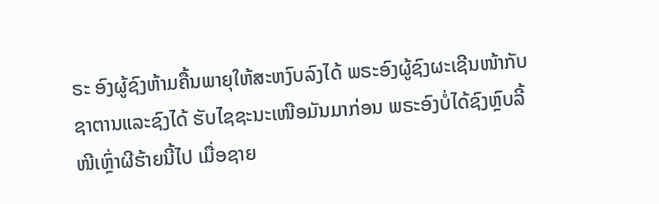ຣະ ອົງຜູ້ຊົງຫ້າມຄື້ນພາຍຸໃຫ້ສະຫງົບລົງໄດ້ ພຣະອົງຜູ້ຊົງຜະເຊີນໜ້າກັບຊາຕານແລະຊົງໄດ້ ຮັບໄຊຊະນະເໜືອມັນມາກ່ອນ ພຣະອົງບໍ່ໄດ້ຊົງຫຼົບລີ້ໜີເຫຼົ່າຜີຮ້າຍນີ້ໄປ ເມື່ອຊາຍ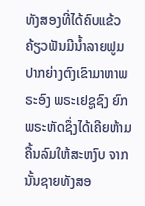ທັງສອງທີ່ໄດ້ຄົບແຂ້ວຄ້ຽວຟັນມີນໍ້າລາຍຟູມປາກຍ່າງຕົງເຂົາມາຫາພຣະອົງ ພຣະເຢຊູຊົງ ຍົກພຣະຫັດຊຶ່ງໄດ້ເຄີຍຫ້າມຄື້ນລົມໃຫ້ສະຫງົບ ຈາກນັ້ນຊາຍທັງສອ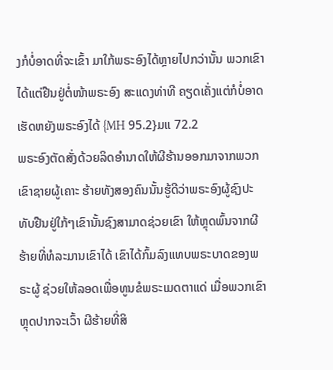ງກໍບໍ່ອາດທີ່ຈະເຂົ້າ ມາໃກ້ພຣະອົງໄດ້ຫຼາຍໄປກວ່ານັ້ນ ພວກເຂົາໄດ້ແຕ່ຢືນຢູ່ຕໍ່ໜ້າພຣະອົງ ສະແດງທ່າທີ ຄຽດເຄັ່ງແຕ່ກໍບໍ່ອາດເຮັດຫຍັງພຣະອົງໄດ້ {MH 95.2}ມແ 72.2
ພຣະອົງຕັດສັ່ງດ້ວຍລິດອໍານາດໃຫ້ຜີຮ້ານອອກມາຈາກພວກເຂົາຊາຍຜູ້ເຄາະ ຮ້າຍທັງສອງຄົນນັ້ນຮູ້ດີວ່າພຣະອົງຜູ້ຊົງປະທັບຢືນຢູ່ໃກ້ໆເຂົານັ້ນຊົງສາມາດຊ່ວຍເຂົາ ໃຫ້ຫຼຸດພົ້ນຈາກຜີຮ້າຍທີ່ທໍລະມານເຂົາໄດ້ ເຂົາໄດ້ກົ້ມລົງແທບພຣະບາດຂອງພຣະຜູ້ ຊ່ວຍໃຫ້ລອດເພື່ອທູນຂໍພຣະເມດຕາແດ່ ເມື່ອພວກເຂົາຫຼຸດປາກຈະເວົ້າ ຜີຮ້າຍທີ່ສິ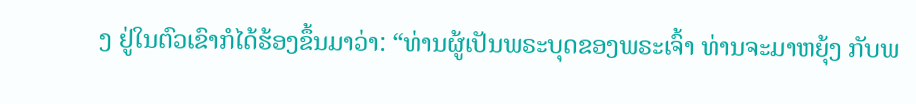ງ ຢູ່ໃນຕົວເຂົາກໍໄດ້ຮ້ອງຂຶ້ນມາວ່າ: “ທ່ານຜູ້ເປັນພຣະບຸດຂອງພຣະເຈົ້າ ທ່ານຈະມາຫຍຸ້ງ ກັບພ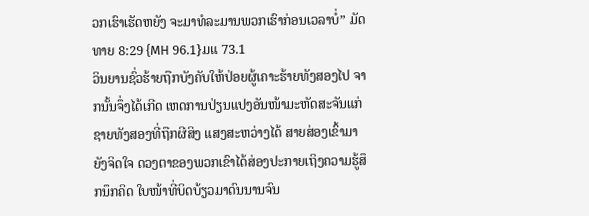ວກເຮົາເຮັດຫຍັງ ຈະມາທໍລະມານພວກເຮົາກ່ອນເວລາບໍ່” ມັດທາຍ 8:29 {MH 96.1}ມແ 73.1
ວິນຍານຊົ່ວຮ້າຍຖືກບັງຄັບໃຫ້ປ່ອຍຜູ້ເຄາະຮ້າຍທັງສອງໄປ ຈາກນັ້ນຈຶ່ງໄດ້ເກີດ ເຫດການປ່ຽນແປງອັນໜ້າມະຫັດສະຈັນແກ່ຊາຍທັງສອງທີ່ຖືກຜີສິງ ແສງສະຫວ່າງໄດ້ ສາຍສ່ອງເຂົ້າມາຍັງຈິດໃຈ ດວງຕາຂອງພວກເຂົາໄດ້ສ່ອງປະກາຍເຖິງຄວາມຮູ້ສຶກນຶກຄິດ ໃບໜ້າທີ່ບິດບ້ຽວມາດົນນານຈົນ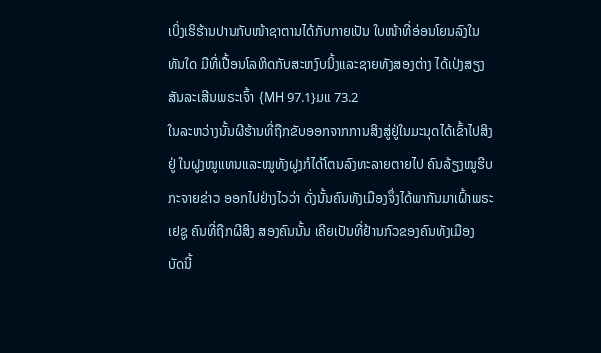ເບິ່ງເຮິຮ້ານປານກັບໜ້າຊາຕານໄດ້ກັບກາຍເປັນ ໃບໜ້າທີ່ອ່ອນໂຍນລົງໃນທັນໃດ ມືທີ່ເປື້ອນໂລຫິດກັບສະຫງົບນິ້ງແລະຊາຍທັງສອງຕ່າງ ໄດ້ເປ່ງສຽງສັນລະເສີນພຣະເຈົ້າ {MH 97.1}ມແ 73.2
ໃນລະຫວ່າງນັ້ນຜີຮ້ານທີ່ຖືກຂັບອອກຈາກການສິງສູ່ຢູ່ໃນມະນຸດໄດ້ເຂົ້າໄປສິງຢູ່ ໃນຝູງໝູແທນແລະໝູທັງຝູງກໍໄດ້ໂຕນລົງທະລາຍຕາຍໄປ ຄົນລ້ຽງໝູຮີບກະຈາຍຂ່າວ ອອກໄປຢ່າງໄວວ່າ ດັ່ງນັ້ນຄົນທັງເມືອງຈຶ່ງໄດ້ພາກັນມາເຝົ້າພຣະເຢຊູ ຄົນທີ່ຖືກຜີສິງ ສອງຄົນນັ້ນ ເຄີຍເປັນທີ່ຢ້ານກົວຂອງຄົນທັງເມືອງ ບັດນີ້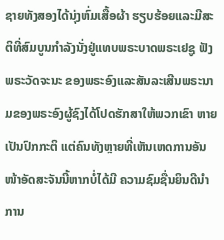ຊາຍທັງສອງໄດ້ນຸ່ງຫົ່ມເສື້ອຜ້າ ຮຽບຮ້ອຍແລະມີສະຕິທີ່ສົມບູນກໍາລັງນັ່ງຢູ່ແທບພຣະບາດພຣະເຢຊູ ຟັງພຣະວັດຈະນະ ຂອງພຣະອົງແລະສັນລະເສີນພຣະນາມຂອງພຣະອົງຜູ້ຊົງໄດ້ໂປດຮັກສາໃຫ້ພວກເຂົາ ຫາຍເປັນປົກກະຕິ ແຕ່ຄົນທັງຫຼາຍທີ່ເຫັນເຫດການອັນໜ້າອັດສະຈັນນີ້ຫາກບໍ່ໄດ້ມີ ຄວາມຊົມຊື່ນຍິນດີນໍາ ການ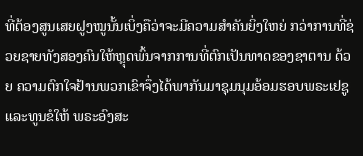ທີ່ຕ້ອງສູນເສຍຝູງໝູນັ້ນເບິ່ງຄືວ່າຈະມີຄວາມສໍາຄັນຍິ່ງໃຫຍ່ ກວ່າການທີ່ຊ່ວຍຊາຍທັງສອງຄົນໃຫ້ຫຼຸດພົ້ນຈາກການທີ່ຕົກເປັນທາດຂອງຊາຕານ ດ້ວຍ ຄວາມຕົກໃຈຢ້ານພວກເຂົາຈຶ່ງໄດ້ພາກັນມາຊຸມນຸມອ້ອມຮອບພຣະເຢຊູ ແລະທູນຂໍໃຫ້ ພຣະອົງສະ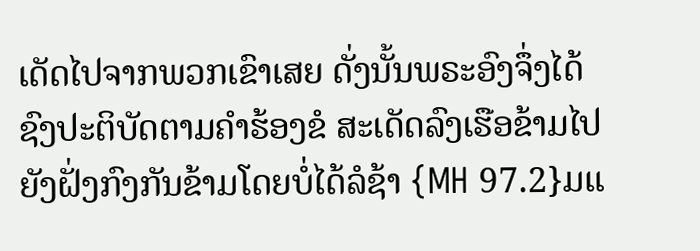ເດັດໄປຈາກພວກເຂົາເສຍ ດັ່ງນັ້ນພຣະອົງຈຶ່ງໄດ້ຊົງປະຕິບັດຕາມຄໍາຮ້ອງຂໍ ສະເດັດລົງເຮືອຂ້າມໄປຍັງຝັ່ງກົງກັນຂ້າມໂດຍບໍ່ໄດ້ລໍຊ້າ {MH 97.2}ມແ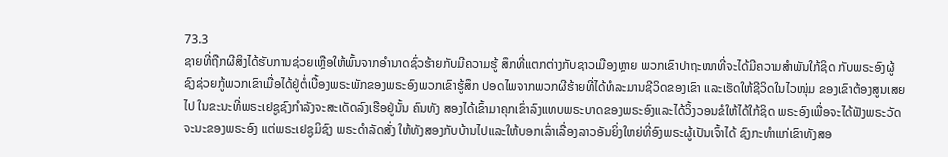73.3
ຊາຍທີ່ຖືກຜີສິງໄດ້ຮັບການຊ່ວຍເຫຼືອໃຫ້ພົ້ນຈາກອໍານາດຊົ່ວຮ້າຍກັບມີຄວາມຮູ້ ສຶກທີ່ແຕກຕ່າງກັບຊາວເມືອງຫຼາຍ ພວກເຂົາປາຖະໜາທີ່ຈະໄດ້ມີຄວາມສໍາພັນໃກ້ຊິດ ກັບພຣະອົງຜູ້ຊົງຊ່ວຍກູ້ພວກເຂົາເມື່ອໄດ້ຢູ່ຕໍ່ເບື້ອງພຣະພັກຂອງພຣະອົງພວກເຂົາຮູ້ສຶກ ປອດໄພຈາກພວກຜີຮ້າຍທີ່ໄດ້ທໍລະມານຊີວິດຂອງເຂົາ ແລະເຮັດໃຫ້ຊີວິດໃນໄວໜຸ່ມ ຂອງເຂົາຕ້ອງສູນເສຍໄປ ໃນຂະນະທີ່ພຣະເຢຊູຊົງກໍາລັງຈະສະເດັດລົງເຮືອຢູ່ນັ້ນ ຄົນທັງ ສອງໄດ້ເຂົ້າມາຄຸກເຂົ່າລົງແທບພຣະບາດຂອງພຣະອົງແລະໄດ້ວິ້ງວອນຂໍໃຫ້ໄດ້ໃກ້ຊິດ ພຣະອົງເພື່ອຈະໄດ້ຟັງພຣະວັດຈະນະຂອງພຣະອົງ ແຕ່ພຣະເຢຊູມິຊົງ ພຣະດໍາລັດສັ່ງ ໃຫ້ທັງສອງກັບບ້ານໄປແລະໃຫ້ບອກເລົ່າເລື່ອງລາວອັນຍິ່ງໃຫຍ່ທີ່ອົງພຣະຜູ້ເປັນເຈົ້າໄດ້ ຊົງກະທໍາແກ່ເຂົາທັງສອ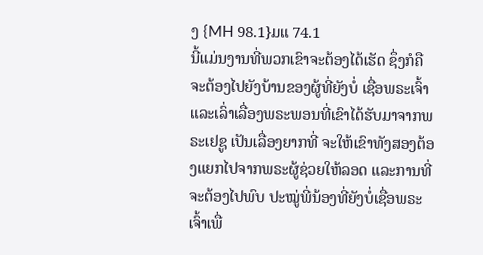ງ {MH 98.1}ມແ 74.1
ນີ້ແມ່ນງານທີ່ພວກເຂົາຈະຕ້ອງໄດ້ເຮັດ ຊຶ່ງກໍຄືຈະຕ້ອງໄປຍັງບ້ານຂອງຜູ້ທີ່ຍັງບໍ່ ເຊື່ອພຣະເຈົ້າແລະເລົ່າເລື່ອງພຣະພອນທີ່ເຂົາໄດ້ຮັບມາຈາກພຣະເຢຊູ ເປັນເລື່ອງຍາກທີ່ ຈະໃຫ້ເຂົາທັງສອງຕ້ອງແຍກໄປຈາກພຣະຜູ້ຊ່ວຍໃຫ້ລອດ ແລະການທີ່ຈະຕ້ອງໄປພົບ ປະໝູ່ພີ່ນ້ອງທີ່ຍັງບໍ່ເຊື່ອພຣະເຈົ້າເພື່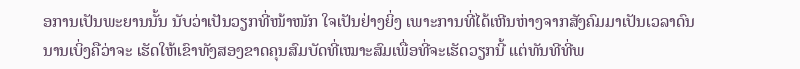ອການເປັນພະຍານນັ້ນ ນັບວ່າເປັນວຽກທີ່ໜ້າໜັກ ໃຈເປັນຢ່າງຍິ່ງ ເພາະການທີ່ໄດ້ເຫີນຫ່າງຈາກສັງຄົມມາເປັນເວລາດົນນານເບິ່ງຄືວ່າຈະ ເຮັດໃຫ້ເຂົາທັງສອງຂາດຄຸນສົມບັດທີ່ເໝາະສົມເພື່ອທີ່ຈະເຮັດວຽກນີ້ ແຕ່ທັນທີທີ່ພ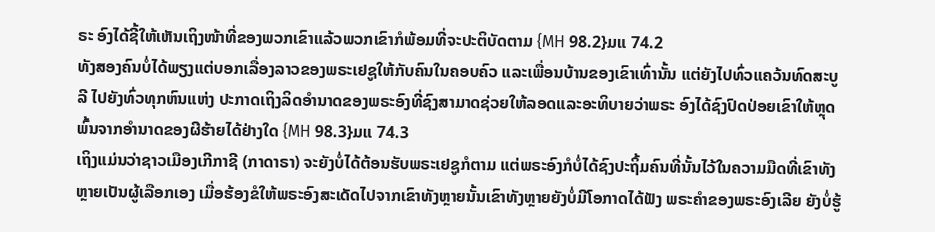ຣະ ອົງໄດ້ຊີ້ໃຫ້ເຫັນເຖິງໜ້າທີ່ຂອງພວກເຂົາແລ້ວພວກເຂົາກໍພ້ອມທີ່ຈະປະຕິບັດຕາມ {MH 98.2}ມແ 74.2
ທັງສອງຄົນບໍ່ໄດ້ພຽງແຕ່ບອກເລື່ອງລາວຂອງພຣະເຢຊູໃຫ້ກັບຄົນໃນຄອບຄົວ ແລະເພື່ອນບ້ານຂອງເຂົາເທົ່ານັ້ນ ແຕ່ຍັງໄປທົ່ວແຄວ້ນທົດສະບູລີ ໄປຍັງທົ່ວທຸກຫົນແຫ່ງ ປະກາດເຖິງລິດອໍານາດຂອງພຣະອົງທີ່ຊົງສາມາດຊ່ວຍໃຫ້ລອດແລະອະທິບາຍວ່າພຣະ ອົງໄດ້ຊົງປົດປ່ອຍເຂົາໃຫ້ຫຼຸດພົ້ນຈາກອໍານາດຂອງຜີຮ້າຍໄດ້ຢ່າງໃດ {MH 98.3}ມແ 74.3
ເຖິງແມ່ນວ່າຊາວເມືອງເກີກາຊີ (ກາດາຣາ) ຈະຍັງບໍ່ໄດ້ຕ້ອນຮັບພຣະເຢຊູກໍຕາມ ແຕ່ພຣະອົງກໍບໍ່ໄດ້ຊົງປະຖິ້ມຄົນທີ່ນັ້ນໄວ້ໃນຄວາມມືດທີ່ເຂົາທັງຫຼາຍເປັນຜູ້ເລືອກເອງ ເມື່ອຮ້ອງຂໍໃຫ້ພຣະອົງສະເດັດໄປຈາກເຂົາທັງຫຼາຍນັ້ນເຂົາທັງຫຼາຍຍັງບໍ່ມີໂອກາດໄດ້ຟັງ ພຣະຄໍາຂອງພຣະອົງເລີຍ ຍັງບໍ່ຮູ້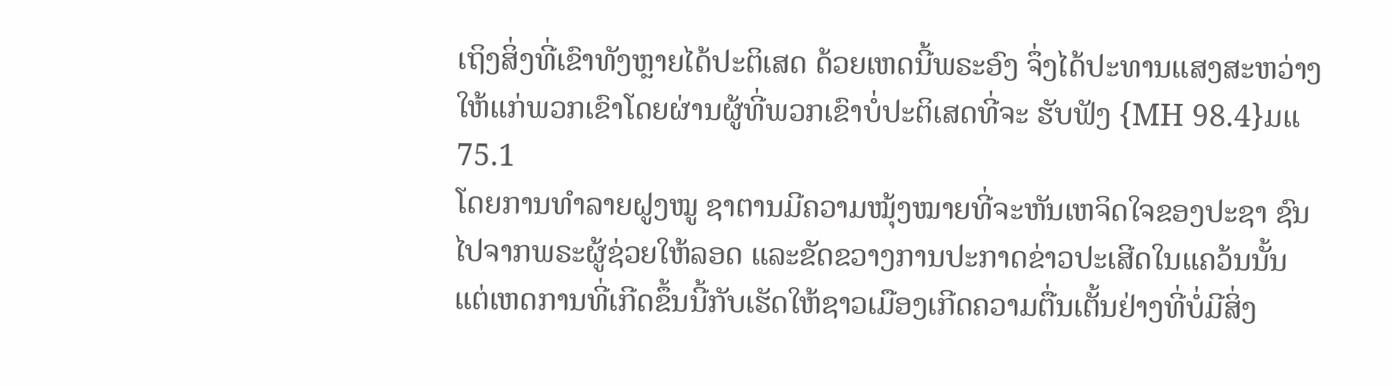ເຖິງສິ່ງທີ່ເຂົາທັງຫຼາຍໄດ້ປະຕິເສດ ດ້ວຍເຫດນີ້ພຣະອົງ ຈຶ່ງໄດ້ປະທານແສງສະຫວ່າງໃຫ້ແກ່ພວກເຂົາໂດຍຜ່ານຜູ້ທີ່ພວກເຂົາບໍ່ປະຕິເສດທີ່ຈະ ຮັບຟັງ {MH 98.4}ມແ 75.1
ໂດຍການທໍາລາຍຝູງໝູ ຊາຕານມີຄວາມໝຸ້ງໝາຍທີ່ຈະຫັນເຫຈິດໃຈຂອງປະຊາ ຊົນໄປຈາກພຣະຜູ້ຊ່ວຍໃຫ້ລອດ ແລະຂັດຂວາງການປະກາດຂ່າວປະເສີດໃນແຄວ້ນນັ້ນ ແຕ່ເຫດການທີ່ເກີດຂຶ້ນນີ້ກັບເຮັດໃຫ້ຊາວເມືອງເກີດຄວາມຕື່ນເຕັ້ນຢ່າງທີ່ບໍ່ມີສິ່ງ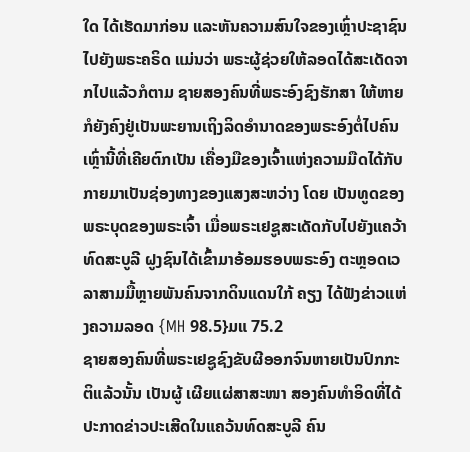ໃດ ໄດ້ເຮັດມາກ່ອນ ແລະຫັນຄວາມສົນໃຈຂອງເຫຼົ່າປະຊາຊົນໄປຍັງພຣະຄຣິດ ແມ່ນວ່າ ພຣະຜູ້ຊ່ວຍໃຫ້ລອດໄດ້ສະເດັດຈາກໄປແລ້ວກໍຕາມ ຊາຍສອງຄົນທີ່ພຣະອົງຊົງຮັກສາ ໃຫ້ຫາຍກໍຍັງຄົງຢູ່ເປັນພະຍານເຖິງລິດອໍານາດຂອງພຣະອົງຕໍ່ໄປຄົນເຫຼົ່ານີ້ທີ່ເຄີຍຕົກເປັນ ເຄື່ອງມືຂອງເຈົ້າແຫ່ງຄວາມມືດໄດ້ກັບກາຍມາເປັນຊ່ອງທາງຂອງແສງສະຫວ່າງ ໂດຍ ເປັນທູດຂອງພຣະບຸດຂອງພຣະເຈົ້າ ເມື່ອພຣະເຢຊູສະເດັດກັບໄປຍັງແຄວ້າທົດສະບູລີ ຝູງຊົນໄດ້ເຂົ້າມາອ້ອມຮອບພຣະອົງ ຕະຫຼອດເວລາສາມມື້ຫຼາຍພັນຄົນຈາກດິນແດນໃກ້ ຄຽງ ໄດ້ຟັງຂ່າວແຫ່ງຄວາມລອດ {MH 98.5}ມແ 75.2
ຊາຍສອງຄົນທີ່ພຣະເຢຊູຊົງຂັບຜີອອກຈົນຫາຍເປັນປົກກະຕິແລ້ວນັ້ນ ເປັນຜູ້ ເຜີຍແຜ່ສາສະໜາ ສອງຄົນທໍາອິດທີ່ໄດ້ປະກາດຂ່າວປະເສີດໃນແຄວ້ນທົດສະບູລີ ຄົນ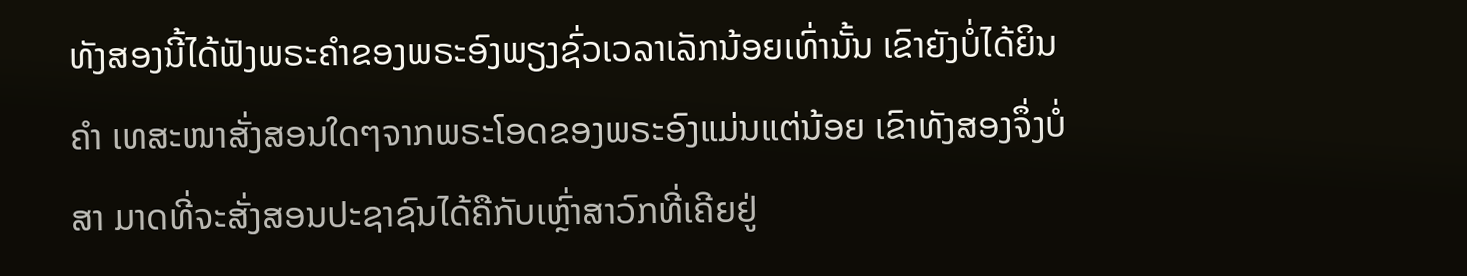ທັງສອງນີ້ໄດ້ຟັງພຣະຄໍາຂອງພຣະອົງພຽງຊົ່ວເວລາເລັກນ້ອຍເທົ່ານັ້ນ ເຂົາຍັງບໍ່ໄດ້ຍິນຄໍາ ເທສະໜາສັ່ງສອນໃດໆຈາກພຣະໂອດຂອງພຣະອົງແມ່ນແຕ່ນ້ອຍ ເຂົາທັງສອງຈຶ່ງບໍ່ສາ ມາດທີ່ຈະສັ່ງສອນປະຊາຊົນໄດ້ຄືກັບເຫຼົ່າສາວົກທີ່ເຄີຍຢູ່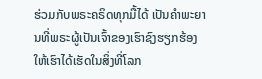ຮ່ວມກັບພຣະຄຣິດທຸກມື້ໄດ້ ເປັນຄໍາພະຍານທີ່ພຣະຜູ້ເປັນເຈົ້າຂອງເຮົາຊົງຮຽກຮ້ອງໃຫ້ເຮົາໄດ້ເຮັດໃນສິ່ງທີ່ໂລກ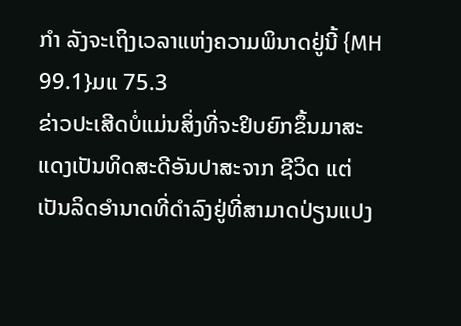ກໍາ ລັງຈະເຖິງເວລາແຫ່ງຄວາມພິນາດຢູ່ນີ້ {MH 99.1}ມແ 75.3
ຂ່າວປະເສີດບໍ່ແມ່ນສິ່ງທີ່ຈະຢິບຍົກຂຶ້ນມາສະແດງເປັນທິດສະດີອັນປາສະຈາກ ຊີວິດ ແຕ່ເປັນລິດອໍານາດທີ່ດໍາລົງຢູ່ທີ່ສາມາດປ່ຽນແປງ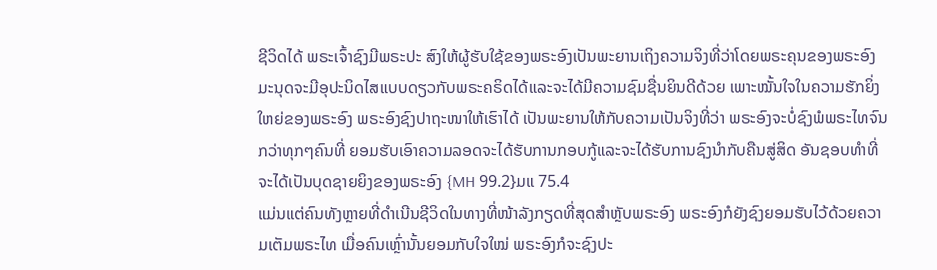ຊີວິດໄດ້ ພຣະເຈົ້າຊົງມີພຣະປະ ສົງໃຫ້ຜູ້ຮັບໃຊ້ຂອງພຣະອົງເປັນພະຍານເຖິງຄວາມຈິງທີ່ວ່າໂດຍພຣະຄຸນຂອງພຣະອົງ ມະນຸດຈະມີອຸປະນິດໄສແບບດຽວກັບພຣະຄຣິດໄດ້ແລະຈະໄດ້ມີຄວາມຊົມຊື່ນຍິນດີດ້ວຍ ເພາະໝັ້ນໃຈໃນຄວາມຮັກຍິ່ງໃຫຍ່ຂອງພຣະອົງ ພຣະອົງຊົງປາຖະໜາໃຫ້ເຮົາໄດ້ ເປັນພະຍານໃຫ້ກັບຄວາມເປັນຈິງທີ່ວ່າ ພຣະອົງຈະບໍ່ຊົງພໍພຣະໄທຈົນກວ່າທຸກໆຄົນທີ່ ຍອມຮັບເອົາຄວາມລອດຈະໄດ້ຮັບການກອບກູ້ແລະຈະໄດ້ຮັບການຊົງນໍາກັບຄືນສູ່ສິດ ອັນຊອບທໍາທີ່ຈະໄດ້ເປັນບຸດຊາຍຍິງຂອງພຣະອົງ {MH 99.2}ມແ 75.4
ແມ່ນແຕ່ຄົນທັງຫຼາຍທີ່ດໍາເນີນຊີວິດໃນທາງທີ່ໜ້າລັງກຽດທີ່ສຸດສໍາຫຼັບພຣະອົງ ພຣະອົງກໍຍັງຊົງຍອມຮັບໄວ້ດ້ວຍຄວາມເຕັມພຣະໄທ ເມື່ອຄົນເຫຼົ່ານັ້ນຍອມກັບໃຈໃໝ່ ພຣະອົງກໍຈະຊົງປະ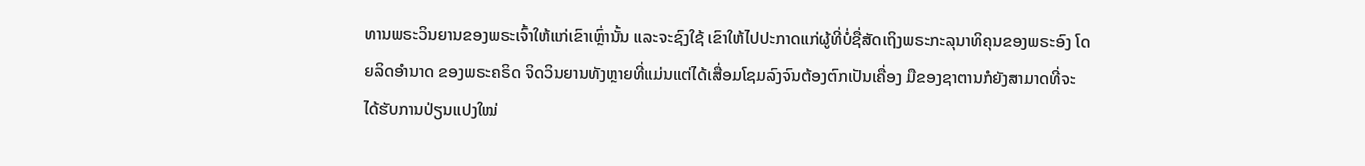ທານພຣະວິນຍານຂອງພຣະເຈົ້າໃຫ້ແກ່ເຂົາເຫຼົ່ານັ້ນ ແລະຈະຊົງໃຊ້ ເຂົາໃຫ້ໄປປະກາດແກ່ຜູ້ທີ່ບໍ່ຊື່ສັດເຖິງພຣະກະລຸນາທິຄຸນຂອງພຣະອົງ ໂດຍລິດອໍານາດ ຂອງພຣະຄຣິດ ຈິດວິນຍານທັງຫຼາຍທີ່ແມ່ນແຕ່ໄດ້ເສື່ອມໂຊມລົງຈົນຕ້ອງຕົກເປັນເຄື່ອງ ມືຂອງຊາຕານກໍຍັງສາມາດທີ່ຈະໄດ້ຮັບການປ່ຽນແປງໃໝ່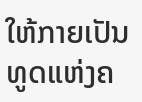ໃຫ້ກາຍເປັນທູດແຫ່ງຄ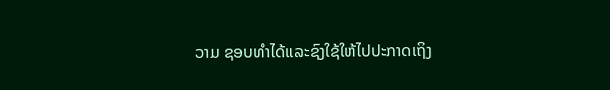ວາມ ຊອບທໍາໄດ້ແລະຊົງໃຊ້ໃຫ້ໄປປະກາດເຖິງ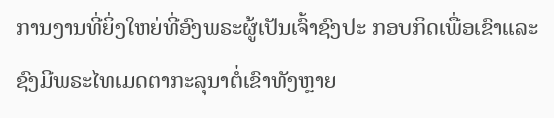ການງານທີ່ຍິ່ງໃຫຍ່ທີ່ອົງພຣະຜູ້ເປັນເຈົ້າຊົງປະ ກອບກິດເພື່ອເຂົາແລະຊົງມີພຣະໄທເມດຕາກະລຸນາຕໍ່ເຂົາທັງຫຼາຍ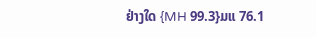ຢ່າງໃດ {MH 99.3}ມແ 76.1